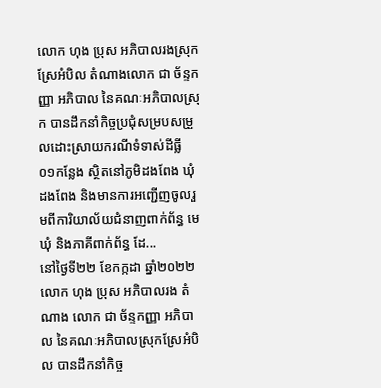លោក ហុង ប្រុស អភិបាលរងស្រុកស្រែអំបិល តំណាងលោក ជា ច័ន្ទកញ្ញា អភិបាល នៃគណៈអភិបាលស្រុក បានដឹកនាំកិច្ចប្រជុំសម្របសម្រួលដោះស្រាយករណីទំទាស់ដីធ្លី ០១កន្លែង ស្ថិតនៅភូមិដងពែង ឃុំដងពែង និងមានការអញ្ជើញចូលរួមពីការិយាល័យជំនាញពាក់ព័ន្ធ មេឃុំ និងភាគីពាក់ព័ន្ធ ដែ...
នៅថ្ងៃទី២២ ខែកក្កដា ឆ្នាំ២០២២ លោក ហុង ប្រុស អភិបាលរង តំណាង លោក ជា ច័ន្ទកញ្ញា អភិបាល នៃគណៈអភិបាលស្រុកស្រែអំបិល បានដឹកនាំកិច្ច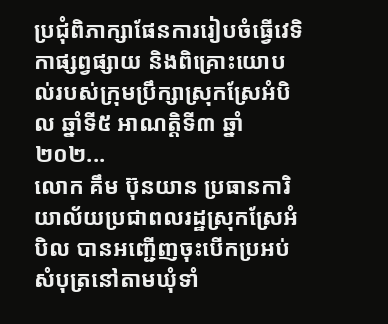ប្រជុំពិភាក្សាផែនការរៀបចំធ្វើវេទិកាផ្សព្វផ្សាយ និងពិគ្រោះយោបល់របស់ក្រុមប្រឹក្សាស្រុកស្រែអំបិល ឆ្នាំទី៥ អាណត្តិទី៣ ឆ្នាំ២០២...
លោក គឹម ប៊ុនយាន ប្រធានការិយាល័យប្រជាពលរដ្ឋស្រុកស្រែអំបិល បានអញ្ជើញចុះបើកប្រអប់សំបុត្រនៅតាមឃុំទាំ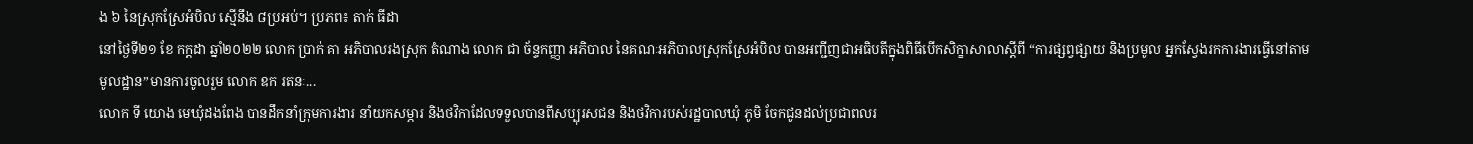ង ៦ នៃស្រុកស្រែអំបិល ស្មើនឹង ៨ប្រអប់។ ប្រភព៖ តាក់ ធីដា
នៅថ្ងៃទី២១ ខែ កក្តដា ឆ្នាំ២០២២ លោក ប្រាក់ គា អភិបាលរងស្រុក តំណាង លោក ជា ច័ន្ទកញ្ញា អភិបាល នៃគណៈអភិបាលស្រុកស្រែអំបិល បានអញ្ជីញជាអធិបតីក្នុងពិធីបើកសិក្ខាសាលាស្ដីពី “ការផ្សព្វផ្សាយ និងប្រមូល អ្នកស្វែងរកការងារធ្វើនៅតាមមូលដ្ឋាន”មានការចូលរួម លោក ឧក រតនៈ...
លោក ទី យោង មេឃុំដងពែង បានដឹកនាំក្រុមការងារ នាំយកសម្ភារ និងថវិកាដែលទទួលបានពីសប្បុរសជន និងថវិការបស់រដ្ឋបាលឃុំ ភូមិ ចែកជូនដល់ប្រជាពលរ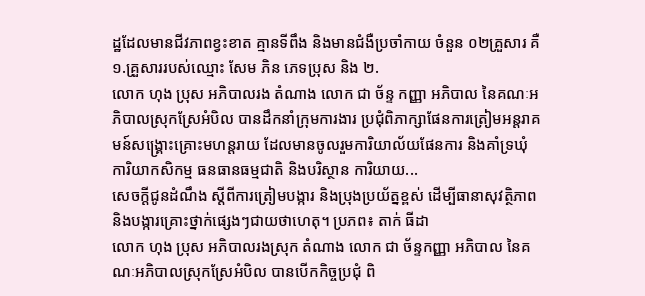ដ្ឋដែលមានជីវភាពខ្វះខាត គ្មានទីពឹង និងមានជំងឺប្រចាំកាយ ចំនួន ០២គ្រួសារ គឺ ១.គ្រួសាររបស់ឈ្មោះ សែម ភិន ភេទប្រុស និង ២.
លោក ហុង ប្រុស អភិបាលរង តំណាង លោក ជា ច័ន្ទ កញ្ញា អភិបាល នៃគណៈអភិបាលស្រុកស្រែអំបិល បានដឹកនាំក្រុមការងារ ប្រជុំពិភាក្សាផែនការត្រៀមអន្តរាគមន៍សង្គ្រោះគ្រោះមហន្តរាយ ដែលមានចូលរួមការិយាល័យផែនការ និងគាំទ្រឃុំ ការិយាកសិកម្ម ធនធានធម្មជាតិ និងបរិស្ថាន ការិយាយ...
សេចក្ដីជូនដំណឹង ស្ដីពីការត្រៀមបង្ការ និងប្រុងប្រយ័ត្នខ្ពស់ ដើម្បីធានាសុវត្ថិភាព និងបង្ការគ្រោះថ្នាក់ផ្សេងៗជាយថាហេតុ។ ប្រភព៖ តាក់ ធីដា
លោក ហុង ប្រុស អភិបាលរងស្រុក តំណាង លោក ជា ច័ន្ទកញ្ញា អភិបាល នៃគណៈអភិបាលស្រុកស្រែអំបិល បានបើកកិច្ចប្រជុំ ពិ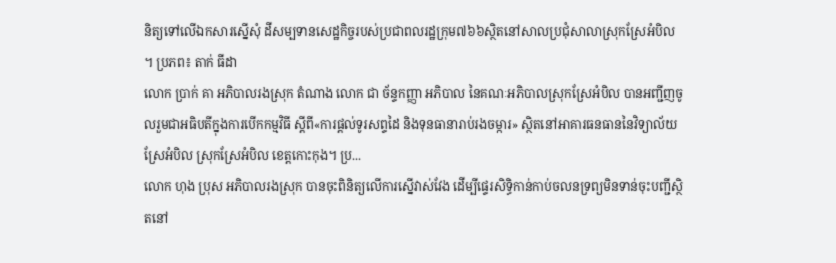និត្យទៅលើឯកសារស្នើសុំ ដីសម្បទានសេដ្ឋកិច្ចរបស់ប្រជាពលរដ្ឋក្រុម៧៦៦ស្ថិតនៅសាលប្រជុំសាលាស្រុកស្រែអំបិល ។ ប្រភព៖ តាក់ ធីដា
លោក ប្រាក់ គា អភិបាលរងស្រុក តំណាង លោក ជា ច័ន្ទកញ្ញា អភិបាល នៃគណៈអភិបាលស្រុកស្រែអំបិល បានអញ្ជីញចូលរួមជាអធិបតីក្នុងការបើកកម្មវិធី ស្តីពី«ការផ្តល់ទូរសព្ទដៃ និងទុនធានារាប់រងចម្ការ» ស្ថិតនៅអាគារធនធាននៃវិទ្យាល័យស្រែអំបិល ស្រុកស្រែអំបិល ខេត្តកោះកុង។ ប្រ...
លោក ហុង ប្រុស អភិបាលរងស្រុក បានចុះពិនិត្យលើការស្នើវាស់វែង ដើម្បីផ្ទេរសិទ្ធិកាន់កាប់ចលនទ្រព្យមិនទាន់ចុះបញ្ជីស្ថិតនៅ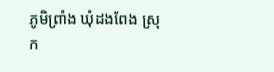ភូមិព្រាំង ឃុំដងពែង ស្រុក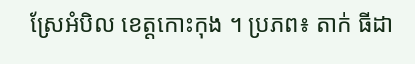ស្រែអំបិល ខេត្តកោះកុង ។ ប្រភព៖ តាក់ ធីដា